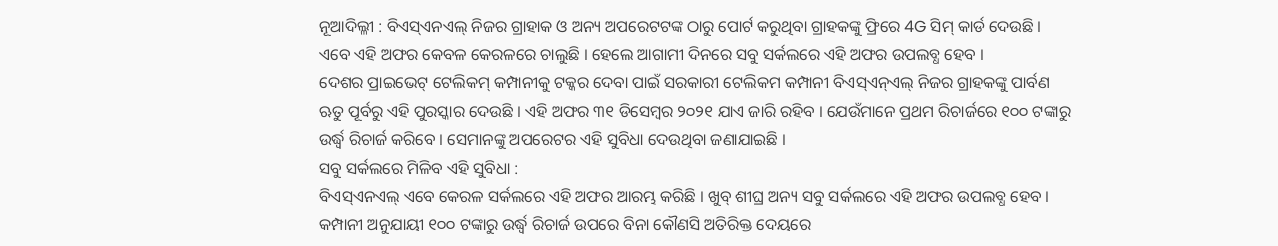ନୂଆଦିଲ୍ଳୀ : ବିଏସ୍ଏନଏଲ୍ ନିଜର ଗ୍ରାହାକ ଓ ଅନ୍ୟ ଅପରେଟଟଙ୍କ ଠାରୁ ପୋର୍ଟ କରୁଥିବା ଗ୍ରାହକଙ୍କୁ ଫ୍ରିରେ 4G ସିମ୍ କାର୍ଡ ଦେଉଛି । ଏବେ ଏହି ଅଫର କେବଳ କେରଳରେ ଚାଲୁଛି । ହେଲେ ଆଗାମୀ ଦିନରେ ସବୁ ସର୍କଲରେ ଏହି ଅଫର ଉପଲବ୍ଧ ହେବ ।
ଦେଶର ପ୍ରାଇଭେଟ୍ ଟେଲିକମ୍ କମ୍ପାନୀକୁ ଟକ୍କର ଦେବା ପାଇଁ ସରକାରୀ ଟେଲିକମ କମ୍ପାନୀ ବିଏସ୍ଏନ୍ଏଲ୍ ନିଜର ଗ୍ରାହକଙ୍କୁ ପାର୍ବଣ ଋତୁ ପୂର୍ବରୁ ଏହି ପୁରସ୍କାର ଦେଉଛି । ଏହି ଅଫର ୩୧ ଡିସେମ୍ବର ୨୦୨୧ ଯାଏ ଜାରି ରହିବ । ଯେଉଁମାନେ ପ୍ରଥମ ରିଚାର୍ଜରେ ୧୦୦ ଟଙ୍କାରୁ ଉର୍ଦ୍ଧ୍ୱ ରିଚାର୍ଜ କରିବେ । ସେମାନଙ୍କୁ ଅପରେଟର ଏହି ସୁବିଧା ଦେଉଥିବା ଜଣାଯାଇଛି ।
ସବୁ ସର୍କଲରେ ମିଳିବ ଏହି ସୁବିଧା :
ବିଏସ୍ଏନଏଲ୍ ଏବେ କେରଳ ସର୍କଲରେ ଏହି ଅଫର ଆରମ୍ଭ କରିଛି । ଖୁବ୍ ଶୀଘ୍ର ଅନ୍ୟ ସବୁ ସର୍କଲରେ ଏହି ଅଫର ଉପଲବ୍ଧ ହେବ । କମ୍ପାନୀ ଅନୁଯାୟୀ ୧୦୦ ଟଙ୍କାରୁ ଉର୍ଦ୍ଧ୍ୱ ରିଚାର୍ଜ ଉପରେ ବିନା କୌଣସି ଅତିରିକ୍ତ ଦେୟରେ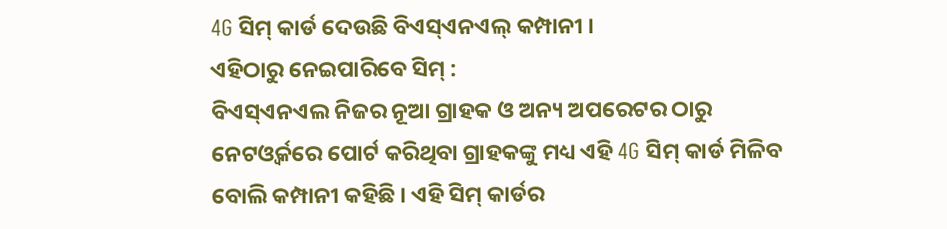4G ସିମ୍ କାର୍ଡ ଦେଉଛି ବିଏସ୍ଏନଏଲ୍ କମ୍ପାନୀ ।
ଏହିଠାରୁ ନେଇପାରିବେ ସିମ୍ :
ବିଏସ୍ଏନଏଲ ନିଜର ନୂଆ ଗ୍ରାହକ ଓ ଅନ୍ୟ ଅପରେଟର ଠାରୁ ନେଟଓ୍ଵର୍କରେ ପୋର୍ଟ କରିଥିବା ଗ୍ରାହକଙ୍କୁ ମଧ୍ୟ ଏହି 4G ସିମ୍ କାର୍ଡ ମିଳିବ ବୋଲି କମ୍ପାନୀ କହିଛି । ଏହି ସିମ୍ କାର୍ଡର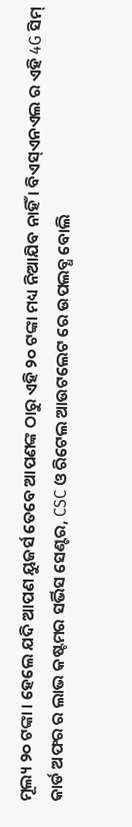ମୂଲ୍ୟ ୨୦ ଟଙ୍କା । ହେଲେ ଯଦି ଆପଣ ୟୁଜର୍ସ ତେବେ ଆପଣଙ୍କ ଠାରୁ ଏହି ୨୦ ଟଙ୍କା ମଧ୍ୟ ନିଆଯିବ ନାହିଁ । ବିଏସ୍ଏନଏଲ ର ଏହି 4G ସିମ୍ କାର୍ଡ ଅଫର ର ଲାଭ କଷ୍ଟମର ସର୍ଭିସ ସେଣ୍ଟର, CSC ଓ ରିଟେଲ ଆଉଟଲେଟ ରେ ଉପଲବ୍ଧ ବୋଲି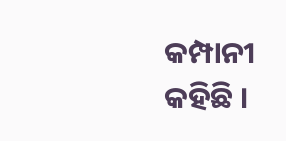କମ୍ପାନୀ କହିଛି ।